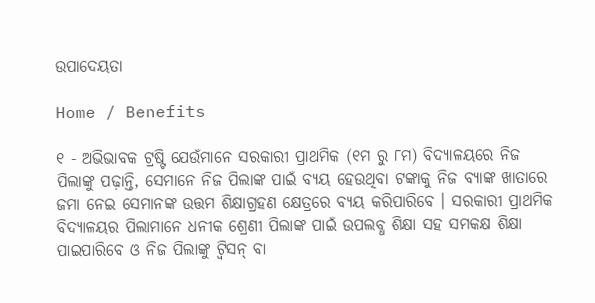ଉପାଦେୟତା

Home / Benefits

୧ - ଅଭିଭାବକ ଟ୍ରଷ୍ଟି ଯେଉଁମାନେ ସରକାରୀ ପ୍ରାଥମିକ (୧ମ ରୁ ୮ମ) ବିଦ୍ୟାଳୟରେ ନିଜ ପିଲାଙ୍କୁ ପଢ଼ାନ୍ତି, ସେମାନେ ନିଜ ପିଲାଙ୍କ ପାଇଁ ବ୍ୟୟ ହେଉଥିବା ଟଙ୍କାକୁ ନିଜ ବ୍ୟାଙ୍କ ଖାତାରେ ଜମା ନେଇ ସେମାନଙ୍କ ଉତ୍ତମ ଶିକ୍ଷାଗ୍ରହଣ କ୍ଷେତ୍ରରେ ବ୍ୟୟ କରିପାରିବେ । ସରକାରୀ ପ୍ରାଥମିକ ବିଦ୍ୟାଳୟର ପିଲାମାନେ ଧନୀକ ଶ୍ରେଣୀ ପିଲାଙ୍କ ପାଇଁ ଉପଲବ୍ଧ ଶିକ୍ଷା ସହ ସମକକ୍ଷ ଶିକ୍ଷା ପାଇପାରିବେ ଓ ନିଜ ପିଲାଙ୍କୁ ଟ୍ଵିସନ୍ ବା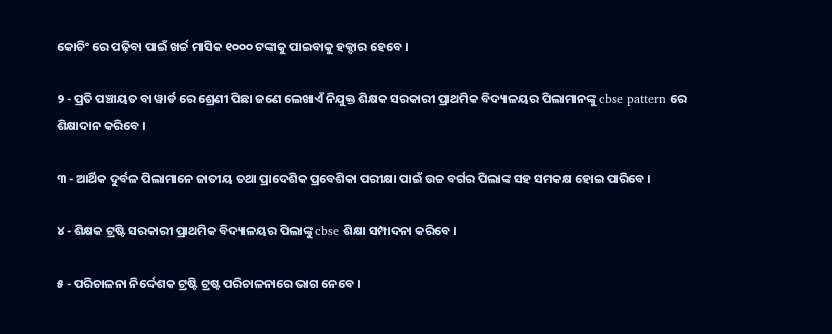କୋଚିଂ ରେ ପଢ଼ିବା ପାଇଁ ଖର୍ଚ୍ଚ ମାସିକ ୧୦୦୦ ଟଙ୍କାକୁ ପାଇବାକୁ ହକ୍ଦାର ହେବେ ।

୨ - ପ୍ରତି ପଞ୍ଚାୟତ ବା ୱାର୍ଡ ରେ ଶ୍ରେଣୀ ପିଛା ଜଣେ ଲେଖାଏଁ ନିଯୁକ୍ତ ଶିକ୍ଷକ ସରକାରୀ ପ୍ରାଥମିକ ବିଦ୍ୟାଳୟର ପିଲାମାନଙ୍କୁ cbse pattern ରେ ଶିକ୍ଷାଦାନ କରିବେ ।

୩ - ଆର୍ଥିକ ଦୁର୍ବଳ ପିଲାମାନେ ଜାତୀୟ ତଥା ପ୍ରାଦେଶିକ ପ୍ରବେଶିକା ପରୀକ୍ଷା ପାଇଁ ଉଚ୍ଚ ବର୍ଗର ପିଲାଙ୍କ ସହ ସମକକ୍ଷ ହୋଇ ପାରିବେ ।

୪ - ଶିକ୍ଷକ ଟ୍ରଷ୍ଟି ସରକାରୀ ପ୍ରାଥମିକ ବିଦ୍ୟାଳୟର ପିଲାଙ୍କୁ cbse ଶିକ୍ଷା ସମ୍ପାଦନା କରିବେ ।

୫ - ପରିଚାଳନା ନିର୍ଦ୍ଦେଶକ ଟ୍ରଷ୍ଟି ଟ୍ରଷ୍ଟ ପରିଚାଳନାରେ ଭାଗ ନେବେ ।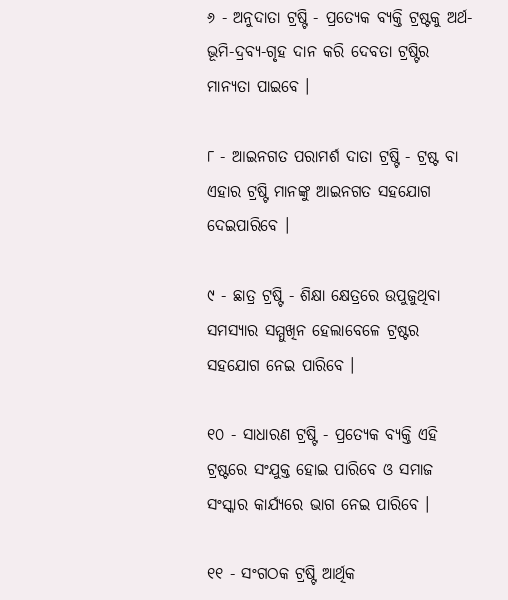୬ - ଅନୁଦାତା ଟ୍ରଷ୍ଟି - ପ୍ରତ୍ୟେକ ବ୍ୟକ୍ତି ଟ୍ରଷ୍ଟକୁ ଅର୍ଥ-ଭୂମି-ଦ୍ରବ୍ୟ-ଗୃହ ଦାନ କରି ଦେବତା ଟ୍ରଷ୍ଟିର ମାନ୍ୟତା ପାଇବେ ।

୮ - ଆଇନଗତ ପରାମର୍ଶ ଦାତା ଟ୍ରଷ୍ଟି - ଟ୍ରଷ୍ଟ ବା ଏହାର ଟ୍ରଷ୍ଟି ମାନଙ୍କୁ ଆଇନଗତ ସହଯୋଗ ଦେଇପାରିବେ ।

୯ - ଛାତ୍ର ଟ୍ରଷ୍ଟି - ଶିକ୍ଷା କ୍ଷେତ୍ରରେ ଉପୁଜୁଥିବା ସମସ୍ୟାର ସମ୍ମୁଖିନ ହେଲାବେଳେ ଟ୍ରଷ୍ଟର ସହଯୋଗ ନେଇ ପାରିବେ ।

୧୦ - ସାଧାରଣ ଟ୍ରଷ୍ଟି - ପ୍ରତ୍ୟେକ ବ୍ୟକ୍ତି ଏହି ଟ୍ରଷ୍ଟରେ ସଂଯୁକ୍ତ ହୋଇ ପାରିବେ ଓ ସମାଜ ସଂସ୍କାର କାର୍ଯ୍ୟରେ ଭାଗ ନେଇ ପାରିବେ ।

୧୧ - ସଂଗଠକ ଟ୍ରଷ୍ଟି ଆର୍ଥିକ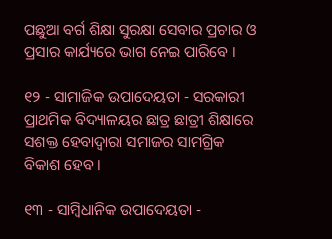ପଛୁଆ ବର୍ଗ ଶିକ୍ଷା ସୁରକ୍ଷା ସେବାର ପ୍ରଚାର ଓ ପ୍ରସାର କାର୍ଯ୍ୟରେ ଭାଗ ନେଇ ପାରିବେ ।

୧୨ - ସାମାଜିକ ଉପାଦେୟତା - ସରକାରୀ ପ୍ରାଥମିକ ବିଦ୍ୟାଳୟର ଛାତ୍ର ଛାତ୍ରୀ ଶିକ୍ଷାରେ ସଶକ୍ତ ହେବାଦ୍ବାରା ସମାଜର ସାମଗ୍ରିକ ବିକାଶ ହେବ ।

୧୩ - ସାମ୍ବିଧାନିକ ଉପାଦେୟତା -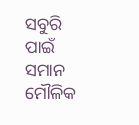ସବୁରି ପାଇଁ ସମାନ ମୌଳିକ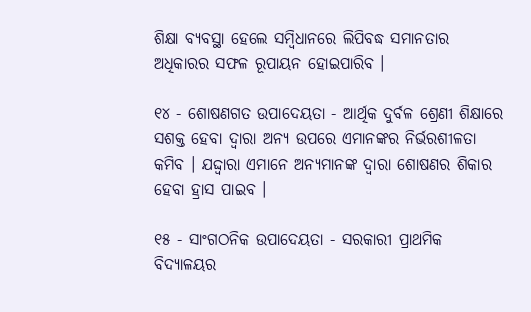ଶିକ୍ଷା ବ୍ୟବସ୍ଥା ହେଲେ ସମ୍ବିଧାନରେ ଲିପିବଦ୍ଧ ସମାନତାର ଅଧିକାରର ସଫଳ ରୂପାୟନ ହୋଇପାରିବ ।

୧୪ - ଶୋଷଣଗତ ଉପାଦେୟତା - ଆର୍ଥିକ ଦୁର୍ବଳ ଶ୍ରେଣୀ ଶିକ୍ଷାରେ ସଶକ୍ତ ହେବା ଦ୍ୱାରା ଅନ୍ୟ ଉପରେ ଏମାନଙ୍କର ନିର୍ଭରଶୀଳତା କମିବ । ଯଦ୍ଦ୍ଵାରା ଏମାନେ ଅନ୍ୟମାନଙ୍କ ଦ୍ୱାରା ଶୋଷଣର ଶିକାର ହେବା ହ୍ରାସ ପାଇବ ।

୧୫ - ସାଂଗଠନିକ ଉପାଦେୟତା - ସରକାରୀ ପ୍ରାଥମିକ ବିଦ୍ୟାଳୟର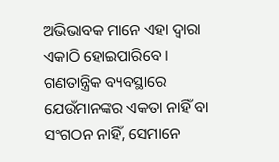ଅଭିଭାବକ ମାନେ ଏହା ଦ୍ୱାରା ଏକାଠି ହୋଇପାରିବେ । ଗଣତାନ୍ତ୍ରିକ ବ୍ୟବସ୍ଥାରେ ଯେଉଁମାନଙ୍କର ଏକତା ନାହିଁ ବା ସଂଗଠନ ନାହିଁ, ସେମାନେ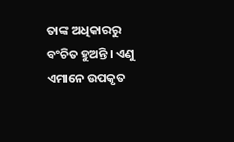ତାଙ୍କ ଅଧିକାରରୁ ବଂଚିତ ହୁଅନ୍ତି । ଏଣୁ ଏମାନେ ଉପକୃତ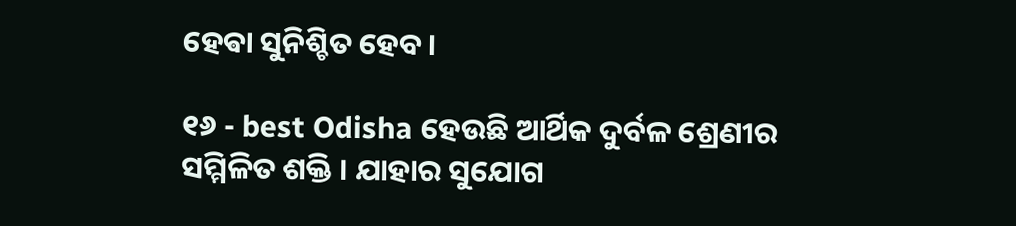ହେଵା ସୁନିଶ୍ଚିତ ହେବ ।

୧୬ - best Odisha ହେଉଛି ଆର୍ଥିକ ଦୁର୍ବଳ ଶ୍ରେଣୀର ସମ୍ମିଳିତ ଶକ୍ତି । ଯାହାର ସୁଯୋଗ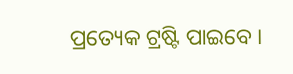ପ୍ରତ୍ୟେକ ଟ୍ରଷ୍ଟି ପାଇବେ ।